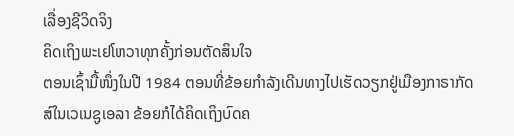ເລື່ອງຊີວິດຈິງ
ຄິດເຖິງພະເຢໂຫວາທຸກຄັ້ງກ່ອນຕັດສິນໃຈ
ຕອນເຊົ້າມື້ໜຶ່ງໃນປີ 1984 ຕອນທີ່ຂ້ອຍກຳລັງເດີນທາງໄປເຮັດວຽກຢູ່ເມືອງກາຣາກັດສ໌ໃນເວເນຊູເອລາ ຂ້ອຍກໍໄດ້ຄິດເຖິງບົດຄ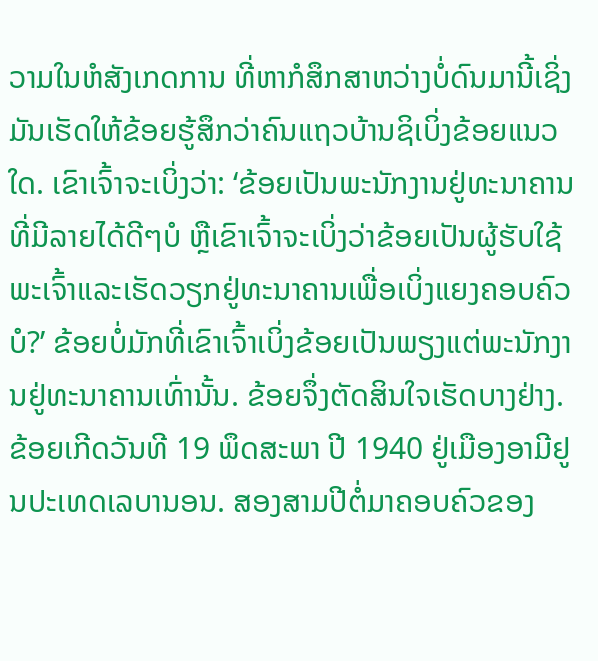ວາມໃນຫໍສັງເກດການ ທີ່ຫາກໍສຶກສາຫວ່າງບໍ່ດົນມານີ້ເຊິ່ງມັນເຮັດໃຫ້ຂ້ອຍຮູ້ສຶກວ່າຄົນແຖວບ້ານຊິເບິ່ງຂ້ອຍແນວໃດ. ເຂົາເຈົ້າຈະເບິ່ງວ່າ: ‘ຂ້ອຍເປັນພະນັກງານຢູ່ທະນາຄານທີ່ມີລາຍໄດ້ດີໆບໍ ຫຼືເຂົາເຈົ້າຈະເບິ່ງວ່າຂ້ອຍເປັນຜູ້ຮັບໃຊ້ພະເຈົ້າແລະເຮັດວຽກຢູ່ທະນາຄານເພື່ອເບິ່ງແຍງຄອບຄົວບໍ?’ ຂ້ອຍບໍ່ມັກທີ່ເຂົາເຈົ້າເບິ່ງຂ້ອຍເປັນພຽງແຕ່ພະນັກງານຢູ່ທະນາຄານເທົ່ານັ້ນ. ຂ້ອຍຈຶ່ງຕັດສິນໃຈເຮັດບາງຢ່າງ.
ຂ້ອຍເກີດວັນທີ 19 ພຶດສະພາ ປີ 1940 ຢູ່ເມືອງອາມີຢູນປະເທດເລບານອນ. ສອງສາມປີຕໍ່ມາຄອບຄົວຂອງ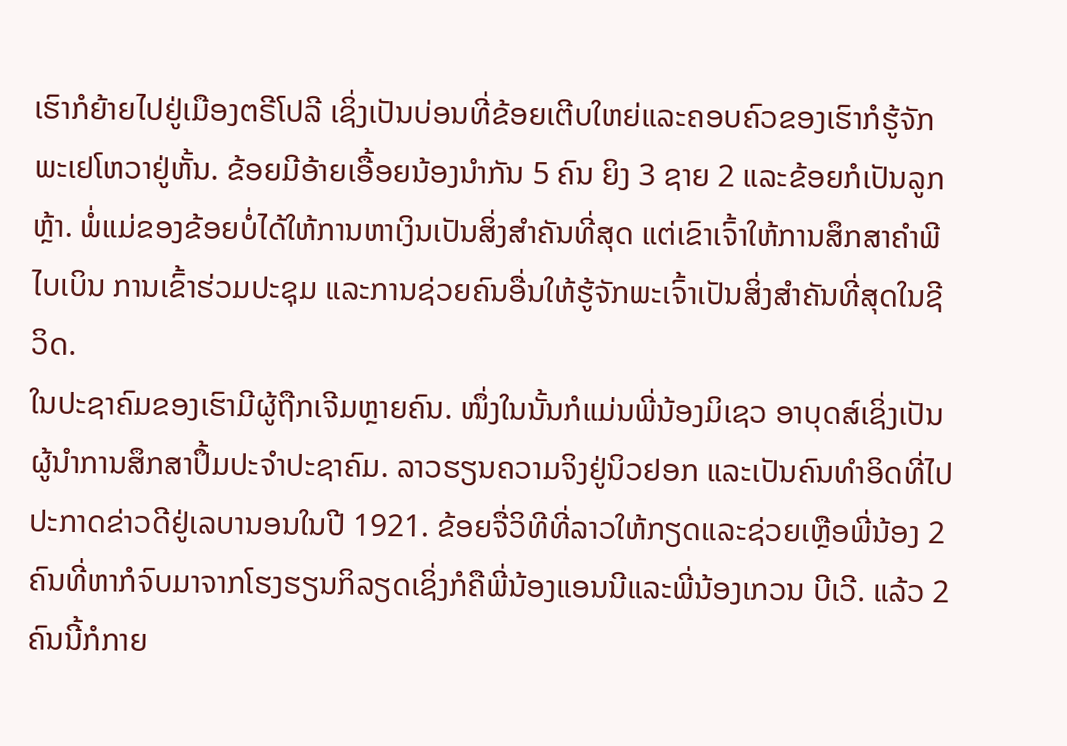ເຮົາກໍຍ້າຍໄປຢູ່ເມືອງຕຣີໂປລີ ເຊິ່ງເປັນບ່ອນທີ່ຂ້ອຍເຕີບໃຫຍ່ແລະຄອບຄົວຂອງເຮົາກໍຮູ້ຈັກພະເຢໂຫວາຢູ່ຫັ້ນ. ຂ້ອຍມີອ້າຍເອື້ອຍນ້ອງນຳກັນ 5 ຄົນ ຍິງ 3 ຊາຍ 2 ແລະຂ້ອຍກໍເປັນລູກຫຼ້າ. ພໍ່ແມ່ຂອງຂ້ອຍບໍ່ໄດ້ໃຫ້ການຫາເງິນເປັນສິ່ງສຳຄັນທີ່ສຸດ ແຕ່ເຂົາເຈົ້າໃຫ້ການສຶກສາຄຳພີໄບເບິນ ການເຂົ້າຮ່ວມປະຊຸມ ແລະການຊ່ວຍຄົນອື່ນໃຫ້ຮູ້ຈັກພະເຈົ້າເປັນສິ່ງສຳຄັນທີ່ສຸດໃນຊີວິດ.
ໃນປະຊາຄົມຂອງເຮົາມີຜູ້ຖືກເຈີມຫຼາຍຄົນ. ໜຶ່ງໃນນັ້ນກໍແມ່ນພີ່ນ້ອງມິເຊວ ອາບຸດສ໌ເຊິ່ງເປັນຜູ້ນຳການສຶກສາປຶ້ມປະຈຳປະຊາຄົມ. ລາວຮຽນຄວາມຈິງຢູ່ນິວຢອກ ແລະເປັນຄົນທຳອິດທີ່ໄປປະກາດຂ່າວດີຢູ່ເລບານອນໃນປີ 1921. ຂ້ອຍຈື່ວິທີທີ່ລາວໃຫ້ກຽດແລະຊ່ວຍເຫຼືອພີ່ນ້ອງ 2 ຄົນທີ່ຫາກໍຈົບມາຈາກໂຮງຮຽນກິລຽດເຊິ່ງກໍຄືພີ່ນ້ອງແອນນີແລະພີ່ນ້ອງເກວນ ບີເວີ. ແລ້ວ 2 ຄົນນີ້ກໍກາຍ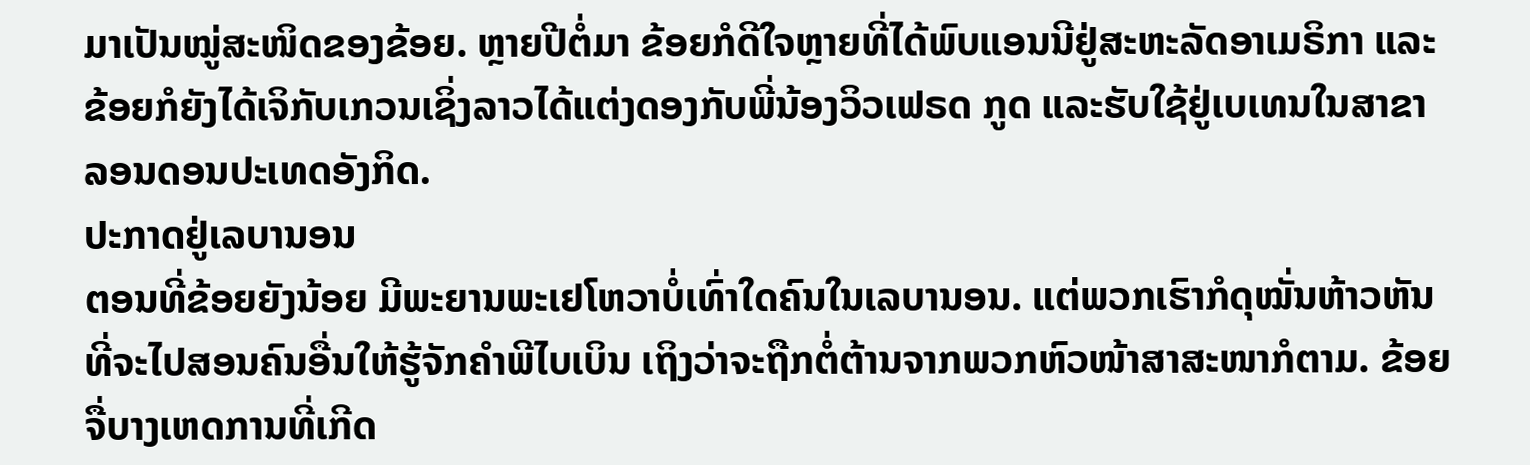ມາເປັນໝູ່ສະໜິດຂອງຂ້ອຍ. ຫຼາຍປີຕໍ່ມາ ຂ້ອຍກໍດີໃຈຫຼາຍທີ່ໄດ້ພົບແອນນີຢູ່ສະຫະລັດອາເມຣິກາ ແລະຂ້ອຍກໍຍັງໄດ້ເຈິກັບເກວນເຊິ່ງລາວໄດ້ແຕ່ງດອງກັບພີ່ນ້ອງວິວເຟຣດ ກູດ ແລະຮັບໃຊ້ຢູ່ເບເທນໃນສາຂາລອນດອນປະເທດອັງກິດ.
ປະກາດຢູ່ເລບານອນ
ຕອນທີ່ຂ້ອຍຍັງນ້ອຍ ມີພະຍານພະເຢໂຫວາບໍ່ເທົ່າໃດຄົນໃນເລບານອນ. ແຕ່ພວກເຮົາກໍດຸໝັ່ນຫ້າວຫັນທີ່ຈະໄປສອນຄົນອື່ນໃຫ້ຮູ້ຈັກຄຳພີໄບເບິນ ເຖິງວ່າຈະຖືກຕໍ່ຕ້ານຈາກພວກຫົວໜ້າສາສະໜາກໍຕາມ. ຂ້ອຍຈື່ບາງເຫດການທີ່ເກີດ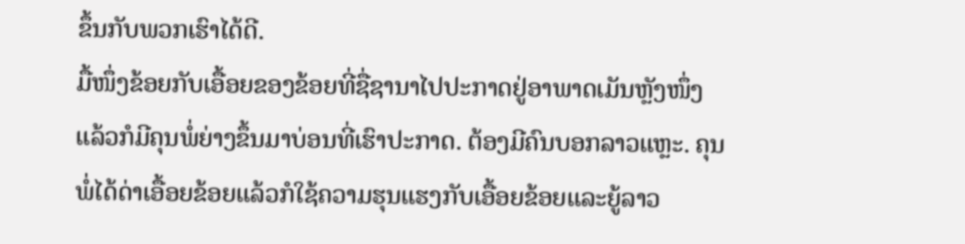ຂຶ້ນກັບພວກເຮົາໄດ້ດີ.
ມື້ໜຶ່ງຂ້ອຍກັບເອື້ອຍຂອງຂ້ອຍທີ່ຊື່ຊານາໄປປະກາດຢູ່ອາພາດເມັນຫຼັງໜຶ່ງ ແລ້ວກໍມີຄຸນພໍ່ຍ່າງຂຶ້ນມາບ່ອນທີ່ເຮົາປະກາດ. ຕ້ອງມີຄົນບອກລາວແຫຼະ. ຄຸນພໍ່ໄດ້ດ່າເອື້ອຍຂ້ອຍແລ້ວກໍໃຊ້ຄວາມຮຸນແຮງກັບເອື້ອຍຂ້ອຍແລະຍູ້ລາວ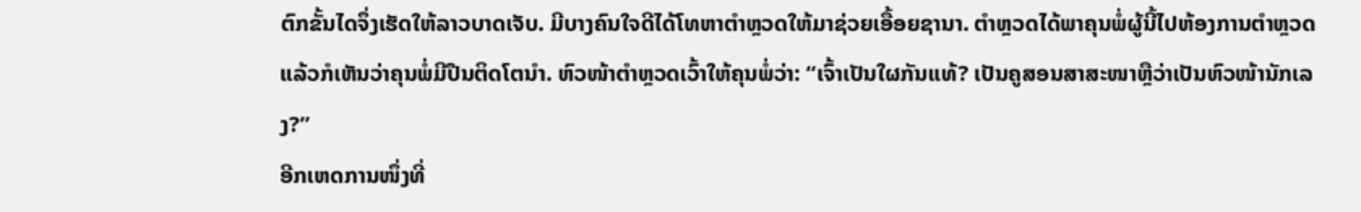ຕົກຂັ້ນໄດຈຶ່ງເຮັດໃຫ້ລາວບາດເຈັບ. ມີບາງຄົນໃຈດີໄດ້ໂທຫາຕຳຫຼວດໃຫ້ມາຊ່ວຍເອື້ອຍຊານາ. ຕຳຫຼວດໄດ້ພາຄຸນພໍ່ຜູ້ນີ້ໄປຫ້ອງການຕຳຫຼວດ ແລ້ວກໍເຫັນວ່າຄຸນພໍ່ມີປືນຕິດໂຕນຳ. ຫົວໜ້າຕຳຫຼວດເວົ້າໃຫ້ຄຸນພໍ່ວ່າ: “ເຈົ້າເປັນໃຜກັນແທ້? ເປັນຄູສອນສາສະໜາຫຼືວ່າເປັນຫົວໜ້ານັກເລງ?”
ອີກເຫດການໜຶ່ງທີ່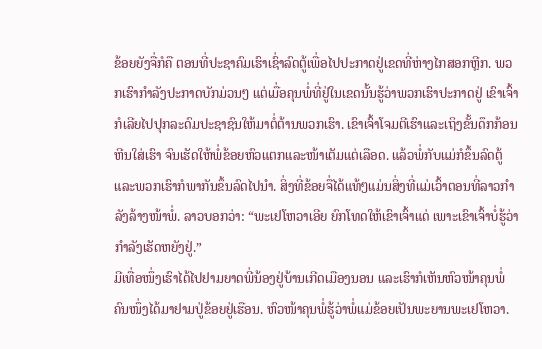ຂ້ອຍຍັງຈື່ກໍຄື ຕອນທີ່ປະຊາຄົມເຮົາເຊົ່າລົດຕູ້ເພື່ອໄປປະກາດຢູ່ເຂດທີ່ຫ່າງໄກສອກຫຼີກ. ພວກເຮົາກຳລັງປະກາດບັກມ່ວນໆ ແຕ່ເມື່ອຄຸນພໍ່ທີ່ຢູ່ໃນເຂດນັ້ນຮູ້ວ່າພວກເຮົາປະກາດຢູ່ ເຂົາເຈົ້າກໍເລີຍໄປປຸກລະດົມປະຊາຊົນໃຫ້ມາຕໍ່ຕ້ານພວກເຮົາ. ເຂົາເຈົ້າໂຈມຕີເຮົາແລະເຖິງຂັ້ນດຶກກ້ອນຫີນໃສ່ເຮົາ ຈົນເຮັດໃຫ້ພໍ່ຂ້ອຍຫົວແຕກແລະໜ້າເຕັມແຕ່ເລືອດ. ແລ້ວພໍ່ກັບແມ່ກໍຂຶ້ນລົດຕູ້ ແລະພວກເຮົາກໍພາກັນຂຶ້ນລົດໄປນຳ. ສິ່ງທີ່ຂ້ອຍຈື່ໄດ້ແທ້ໆແມ່ນສິ່ງທີ່ແມ່ເວົ້າຕອນທີ່ລາວກຳລັງລ້າງໜ້າພໍ່. ລາວບອກວ່າ: “ພະເຢໂຫວາເອີຍ ຍົກໂທດໃຫ້ເຂົາເຈົ້າແດ່ ເພາະເຂົາເຈົ້າບໍ່ຮູ້ວ່າກຳລັງເຮັດຫຍັງຢູ່.”
ມີເທື່ອໜຶ່ງເຮົາໄດ້ໄປຢາມຍາດພີ່ນ້ອງຢູ່ບ້ານເກີດເມືອງນອນ ແລະເຮົາກໍເຫັນຫົວໜ້າຄຸນພໍ່ຄົນໜຶ່ງໄດ້ມາຢາມປູ່ຂ້ອຍຢູ່ເຮືອນ. ຫົວໜ້າຄຸນພໍ່ຮູ້ວ່າພໍ່ແມ່ຂ້ອຍເປັນພະຍານພະເຢໂຫວາ.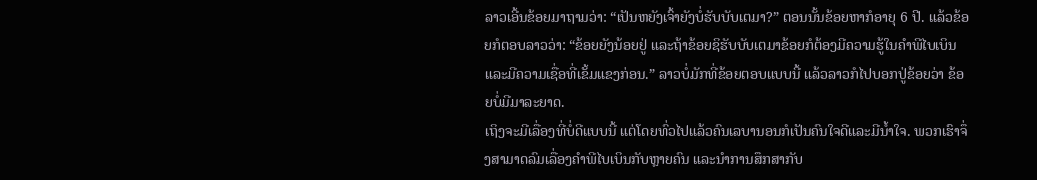ລາວເອີ້ນຂ້ອຍມາຖາມວ່າ: “ເປັນຫຍັງເຈົ້າຍັງບໍ່ຮັບບັບເຕມາ?” ຕອນນັ້ນຂ້ອຍຫາກໍອາຍຸ 6 ປີ. ແລ້ວຂ້ອຍກໍຕອບລາວວ່າ: “ຂ້ອຍຍັງນ້ອຍຢູ່ ແລະຖ້າຂ້ອຍຊິຮັບບັບເຕມາຂ້ອຍກໍຕ້ອງມີຄວາມຮູ້ໃນຄຳພີໄບເບິນແລະມີຄວາມເຊື່ອທີ່ເຂັ້ມແຂງກ່ອນ.” ລາວບໍ່ມັກທີ່ຂ້ອຍຕອບແບບນີ້ ແລ້ວລາວກໍໄປບອກປູ່ຂ້ອຍວ່າ ຂ້ອຍບໍ່ມີມາລະຍາດ.
ເຖິງຈະມີເລື່ອງທີ່ບໍ່ດີແບບນີ້ ແຕ່ໂດຍທົ່ວໄປແລ້ວຄົນເລບານອນກໍເປັນຄົນໃຈດີແລະມີນ້ຳໃຈ. ພວກເຮົາຈຶ່ງສາມາດລົມເລື່ອງຄຳພີໄບເບິນກັບຫຼາຍຄົນ ແລະນຳການສຶກສາກັບ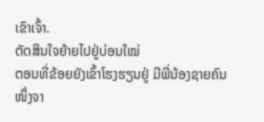ເຂົາເຈົ້າ.
ຕັດສິນໃຈຍ້າຍໄປຢູ່ບ່ອນໃໝ່
ຕອນທີ່ຂ້ອຍຍັງເຂົ້າໂຮງຮຽນຢູ່ ມີພີ່ນ້ອງຊາຍຄົນໜຶ່ງຈາ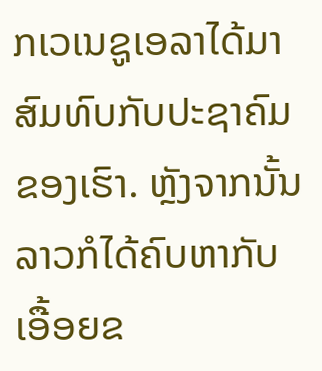ກເວເນຊູເອລາໄດ້ມາສົມທົບກັບປະຊາຄົມຂອງເຮົາ. ຫຼັງຈາກນັ້ນລາວກໍໄດ້ຄົບຫາກັບເອື້ອຍຂ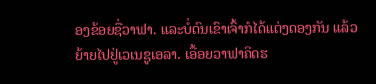ອງຂ້ອຍຊື່ວາຟາ. ແລະບໍ່ດົນເຂົາເຈົ້າກໍໄດ້ແຕ່ງດອງກັນ ແລ້ວຍ້າຍໄປຢູ່ເວເນຊູເອລາ. ເອື້ອຍວາຟາຄິດຮ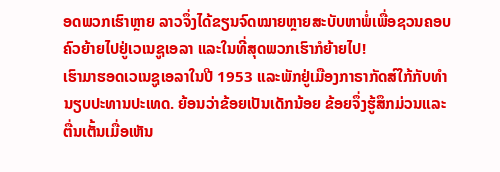ອດພວກເຮົາຫຼາຍ ລາວຈຶ່ງໄດ້ຂຽນຈົດໝາຍຫຼາຍສະບັບຫາພໍ່ເພື່ອຊວນຄອບຄົວຍ້າຍໄປຢູ່ເວເນຊູເອລາ ແລະໃນທີ່ສຸດພວກເຮົາກໍຍ້າຍໄປ!
ເຮົາມາຮອດເວເນຊູເອລາໃນປີ 1953 ແລະພັກຢູ່ເມືອງກາຣາກັດສ໌ໃກ້ກັບທຳນຽບປະທານປະເທດ. ຍ້ອນວ່າຂ້ອຍເປັນເດັກນ້ອຍ ຂ້ອຍຈຶ່ງຮູ້ສຶກມ່ວນແລະຕື່ນເຕັ້ນເມື່ອເຫັນ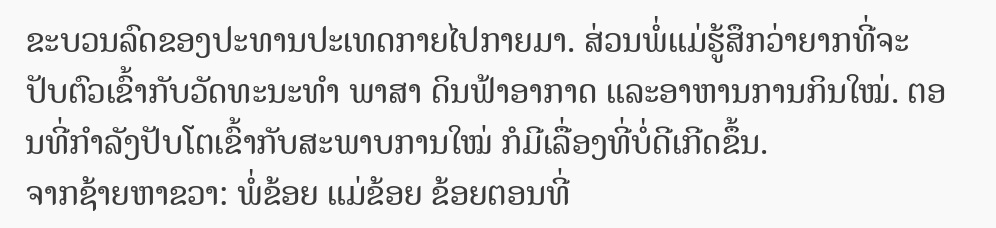ຂະບວນລົດຂອງປະທານປະເທດກາຍໄປກາຍມາ. ສ່ວນພໍ່ແມ່ຮູ້ສຶກວ່າຍາກທີ່ຈະປັບຕົວເຂົ້າກັບວັດທະນະທຳ ພາສາ ດິນຟ້າອາກາດ ແລະອາຫານການກິນໃໝ່. ຕອນທີ່ກຳລັງປັບໂຕເຂົ້າກັບສະພາບການໃໝ່ ກໍມີເລື່ອງທີ່ບໍ່ດີເກີດຂຶ້ນ.
ຈາກຊ້າຍຫາຂວາ: ພໍ່ຂ້ອຍ ແມ່ຂ້ອຍ ຂ້ອຍຕອນທີ່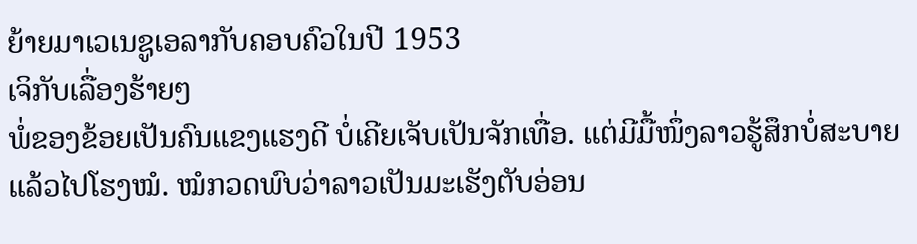ຍ້າຍມາເວເນຊູເອລາກັບຄອບຄົວໃນປີ 1953
ເຈິກັບເລື່ອງຮ້າຍໆ
ພໍ່ຂອງຂ້ອຍເປັນຄົນແຂງແຮງດີ ບໍ່ເຄີຍເຈັບເປັນຈັກເທື່ອ. ແຕ່ມີມື້ໜຶ່ງລາວຮູ້ສຶກບໍ່ສະບາຍ ແລ້ວໄປໂຮງໝໍ. ໝໍກວດພົບວ່າລາວເປັນມະເຮັງຕັບອ່ອນ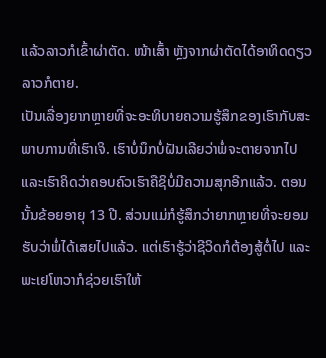ແລ້ວລາວກໍເຂົ້າຜ່າຕັດ. ໜ້າເສົ້າ ຫຼັງຈາກຜ່າຕັດໄດ້ອາທິດດຽວ ລາວກໍຕາຍ.
ເປັນເລື່ອງຍາກຫຼາຍທີ່ຈະອະທິບາຍຄວາມຮູ້ສຶກຂອງເຮົາກັບສະພາບການທີ່ເຮົາເຈິ. ເຮົາບໍ່ນຶກບໍ່ຝັນເລີຍວ່າພໍ່ຈະຕາຍຈາກໄປ ແລະເຮົາຄິດວ່າຄອບຄົວເຮົາຄືຊິບໍ່ມີຄວາມສຸກອີກແລ້ວ. ຕອນນັ້ນຂ້ອຍອາຍຸ 13 ປີ. ສ່ວນແມ່ກໍຮູ້ສຶກວ່າຍາກຫຼາຍທີ່ຈະຍອມຮັບວ່າພໍ່ໄດ້ເສຍໄປແລ້ວ. ແຕ່ເຮົາຮູ້ວ່າຊີວິດກໍຕ້ອງສູ້ຕໍ່ໄປ ແລະພະເຢໂຫວາກໍຊ່ວຍເຮົາໃຫ້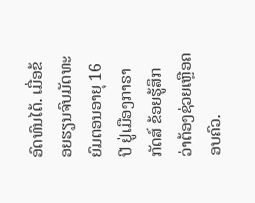ອົດທົນໄດ້. ເມື່ອຂ້ອຍຮຽນຈົບມັດທະຍົມຕອນອາຍຸ 16 ປີ ຢູ່ເມືອງກາຣາກັດສ໌ ຂ້ອຍຮູ້ສຶກວ່າຕ້ອງຊ່ວຍເຫຼືອຄອບຄົວ.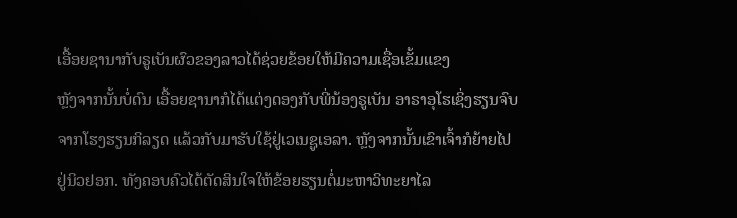ເອື້ອຍຊານາກັບຣູເບັນຜົວຂອງລາວໄດ້ຊ່ວຍຂ້ອຍໃຫ້ມີຄວາມເຊື່ອເຂັ້ມແຂງ
ຫຼັງຈາກນັ້ນບໍ່ດົນ ເອື້ອຍຊານາກໍໄດ້ແຕ່ງດອງກັບພີ່ນ້ອງຣູເບັນ ອາຣາອຸໂຮເຊິ່ງຮຽນຈົບຈາກໂຮງຮຽນກິລຽດ ແລ້ວກັບມາຮັບໃຊ້ຢູ່ເວເນຊູເອລາ. ຫຼັງຈາກນັ້ນເຂົາເຈົ້າກໍຍ້າຍໄປຢູ່ນິວຢອກ. ທັງຄອບຄົວໄດ້ຕັດສິນໃຈໃຫ້ຂ້ອຍຮຽນຕໍ່ມະຫາວິທະຍາໄລ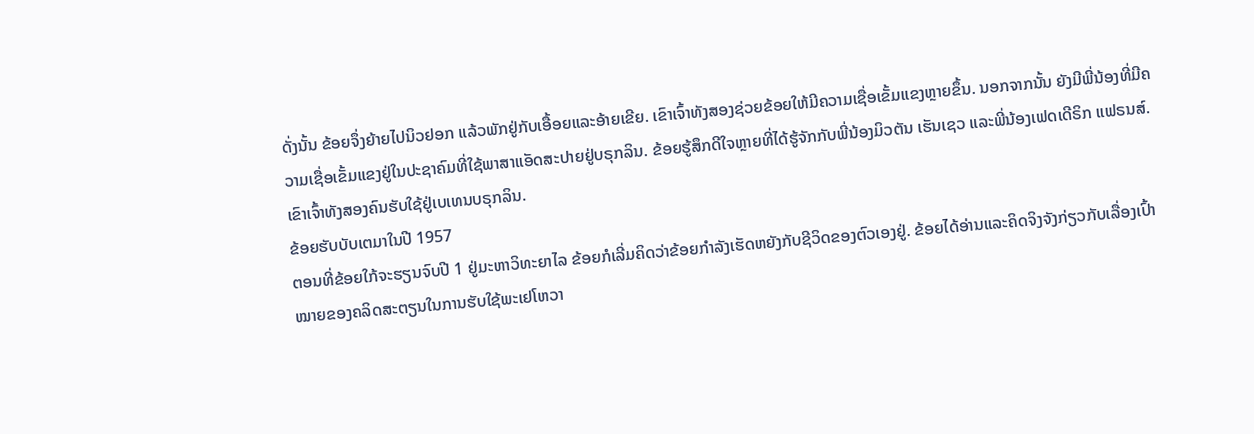ດັ່ງນັ້ນ ຂ້ອຍຈຶ່ງຍ້າຍໄປນິວຢອກ ແລ້ວພັກຢູ່ກັບເອື້ອຍແລະອ້າຍເຂີຍ. ເຂົາເຈົ້າທັງສອງຊ່ວຍຂ້ອຍໃຫ້ມີຄວາມເຊື່ອເຂັ້ມແຂງຫຼາຍຂຶ້ນ. ນອກຈາກນັ້ນ ຍັງມີພີ່ນ້ອງທີ່ມີຄວາມເຊື່ອເຂັ້ມແຂງຢູ່ໃນປະຊາຄົມທີ່ໃຊ້ພາສາແອັດສະປາຍຢູ່ບຣຸກລິນ. ຂ້ອຍຮູ້ສຶກດີໃຈຫຼາຍທີ່ໄດ້ຮູ້ຈັກກັບພີ່ນ້ອງມິວຕັນ ເຮັນເຊວ ແລະພີ່ນ້ອງເຟດເດີຣິກ ແຟຣນສ໌. ເຂົາເຈົ້າທັງສອງຄົນຮັບໃຊ້ຢູ່ເບເທນບຣຸກລິນ.
ຂ້ອຍຮັບບັບເຕມາໃນປີ 1957
ຕອນທີ່ຂ້ອຍໃກ້ຈະຮຽນຈົບປີ 1 ຢູ່ມະຫາວິທະຍາໄລ ຂ້ອຍກໍເລີ່ມຄິດວ່າຂ້ອຍກຳລັງເຮັດຫຍັງກັບຊີວິດຂອງຕົວເອງຢູ່. ຂ້ອຍໄດ້ອ່ານແລະຄິດຈິງຈັງກ່ຽວກັບເລື່ອງເປົ້າໝາຍຂອງຄລິດສະຕຽນໃນການຮັບໃຊ້ພະເຢໂຫວາ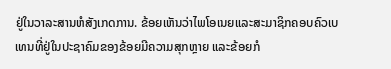ຢູ່ໃນວາລະສານຫໍສັງເກດການ. ຂ້ອຍເຫັນວ່າໄພໂອເນຍແລະສະມາຊິກຄອບຄົວເບເທນທີ່ຢູ່ໃນປະຊາຄົມຂອງຂ້ອຍມີຄວາມສຸກຫຼາຍ ແລະຂ້ອຍກໍ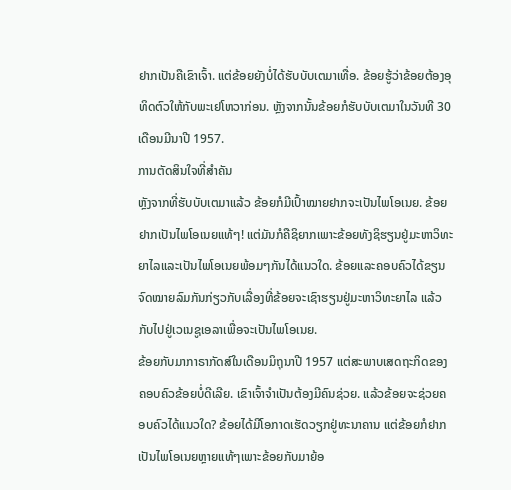ຢາກເປັນຄືເຂົາເຈົ້າ. ແຕ່ຂ້ອຍຍັງບໍ່ໄດ້ຮັບບັບເຕມາເທື່ອ. ຂ້ອຍຮູ້ວ່າຂ້ອຍຕ້ອງອຸທິດຕົວໃຫ້ກັບພະເຢໂຫວາກ່ອນ. ຫຼັງຈາກນັ້ນຂ້ອຍກໍຮັບບັບເຕມາໃນວັນທີ 30 ເດືອນມີນາປີ 1957.
ການຕັດສິນໃຈທີ່ສຳຄັນ
ຫຼັງຈາກທີ່ຮັບບັບເຕມາແລ້ວ ຂ້ອຍກໍມີເປົ້າໝາຍຢາກຈະເປັນໄພໂອເນຍ. ຂ້ອຍຢາກເປັນໄພໂອເນຍແທ້ໆ! ແຕ່ມັນກໍຄືຊິຍາກເພາະຂ້ອຍທັງຊິຮຽນຢູ່ມະຫາວິທະຍາໄລແລະເປັນໄພໂອເນຍພ້ອມໆກັນໄດ້ແນວໃດ. ຂ້ອຍແລະຄອບຄົວໄດ້ຂຽນຈົດໝາຍລົມກັນກ່ຽວກັບເລື່ອງທີ່ຂ້ອຍຈະເຊົາຮຽນຢູ່ມະຫາວິທະຍາໄລ ແລ້ວກັບໄປຢູ່ເວເນຊູເອລາເພື່ອຈະເປັນໄພໂອເນຍ.
ຂ້ອຍກັບມາກາຣາກັດສ໌ໃນເດືອນມິຖຸນາປີ 1957 ແຕ່ສະພາບເສດຖະກິດຂອງຄອບຄົວຂ້ອຍບໍ່ດີເລີຍ. ເຂົາເຈົ້າຈຳເປັນຕ້ອງມີຄົນຊ່ວຍ. ແລ້ວຂ້ອຍຈະຊ່ວຍຄອບຄົວໄດ້ແນວໃດ? ຂ້ອຍໄດ້ມີໂອກາດເຮັດວຽກຢູ່ທະນາຄານ ແຕ່ຂ້ອຍກໍຢາກເປັນໄພໂອເນຍຫຼາຍແທ້ໆເພາະຂ້ອຍກັບມາຍ້ອ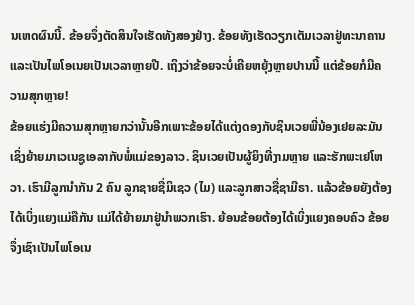ນເຫດຜົນນີ້. ຂ້ອຍຈຶ່ງຕັດສິນໃຈເຮັດທັງສອງຢ່າງ. ຂ້ອຍທັງເຮັດວຽກເຕັມເວລາຢູ່ທະນາຄານ ແລະເປັນໄພໂອເນຍເປັນເວລາຫຼາຍປີ. ເຖິງວ່າຂ້ອຍຈະບໍ່ເຄີຍຫຍຸ້ງຫຼາຍປານນີ້ ແຕ່ຂ້ອຍກໍມີຄວາມສຸກຫຼາຍ!
ຂ້ອຍແຮ່ງມີຄວາມສຸກຫຼາຍກວ່ານັ້ນອີກເພາະຂ້ອຍໄດ້ແຕ່ງດອງກັບຊິນເວຍພີ່ນ້ອງເຢຍລະມັນເຊິ່ງຍ້າຍມາເວເນຊູເອລາກັບພໍ່ແມ່ຂອງລາວ. ຊິນເວຍເປັນຜູ້ຍິງທີ່ງາມຫຼາຍ ແລະຮັກພະເຢໂຫວາ. ເຮົາມີລູກນຳກັນ 2 ຄົນ ລູກຊາຍຊື່ມິເຊວ (ໄມ) ແລະລູກສາວຊື່ຊາມີຣາ. ແລ້ວຂ້ອຍຍັງຕ້ອງໄດ້ເບິ່ງແຍງແມ່ຄືກັນ ແມ່ໄດ້ຍ້າຍມາຢູ່ນຳພວກເຮົາ. ຍ້ອນຂ້ອຍຕ້ອງໄດ້ເບິ່ງແຍງຄອບຄົວ ຂ້ອຍຈຶ່ງເຊົາເປັນໄພໂອເນ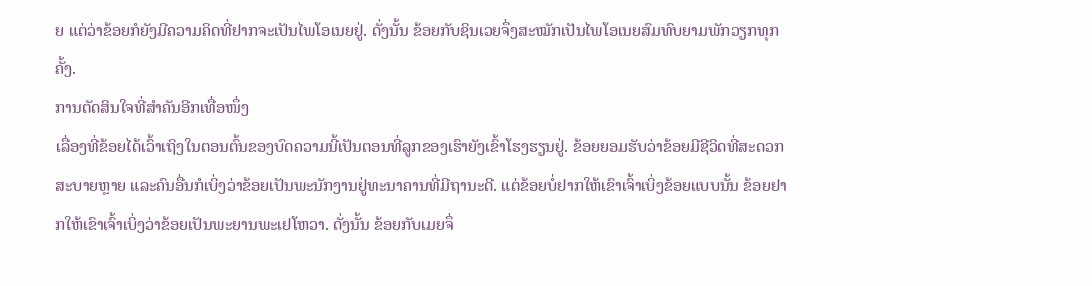ຍ ແຕ່ວ່າຂ້ອຍກໍຍັງມີຄວາມຄິດທີ່ຢາກຈະເປັນໄພໂອເນຍຢູ່. ດັ່ງນັ້ນ ຂ້ອຍກັບຊິນເວຍຈຶ່ງສະໝັກເປັນໄພໂອເນຍສົມທົບຍາມພັກວຽກທຸກຄັ້ງ.
ການຕັດສິນໃຈທີ່ສຳຄັນອີກເທື່ອໜຶ່ງ
ເລື່ອງທີ່ຂ້ອຍໄດ້ເວົ້າເຖິງໃນຕອນຕົ້ນຂອງບົດຄວາມນີ້ເປັນຕອນທີ່ລູກຂອງເຮົາຍັງເຂົ້າໂຮງຮຽນຢູ່. ຂ້ອຍຍອມຮັບວ່າຂ້ອຍມີຊີວິດທີ່ສະດວກສະບາຍຫຼາຍ ແລະຄົນອື່ນກໍເບິ່ງວ່າຂ້ອຍເປັນພະນັກງານຢູ່ທະນາຄານທີ່ມີຖານະດີ. ແຕ່ຂ້ອຍບໍ່ຢາກໃຫ້ເຂົາເຈົ້າເບິ່ງຂ້ອຍແບບນັ້ນ ຂ້ອຍຢາກໃຫ້ເຂົາເຈົ້າເບິ່ງວ່າຂ້ອຍເປັນພະຍານພະເຢໂຫວາ. ດັ່ງນັ້ນ ຂ້ອຍກັບເມຍຈຶ່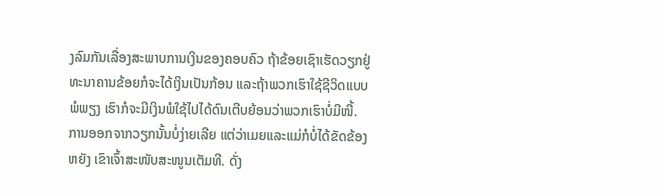ງລົມກັນເລື່ອງສະພາບການເງິນຂອງຄອບຄົວ ຖ້າຂ້ອຍເຊົາເຮັດວຽກຢູ່ທະນາຄານຂ້ອຍກໍຈະໄດ້ເງິນເປັນກ້ອນ ແລະຖ້າພວກເຮົາໃຊ້ຊີວິດແບບພໍພຽງ ເຮົາກໍຈະມີເງິນພໍໃຊ້ໄປໄດ້ດົນເຕີບຍ້ອນວ່າພວກເຮົາບໍ່ມີໜີ້.
ການອອກຈາກວຽກນັ້ນບໍ່ງ່າຍເລີຍ ແຕ່ວ່າເມຍແລະແມ່ກໍບໍ່ໄດ້ຂັດຂ້ອງຫຍັງ ເຂົາເຈົ້າສະໜັບສະໜູນເຕັມທີ. ດັ່ງ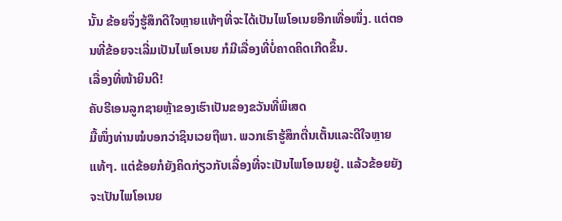ນັ້ນ ຂ້ອຍຈຶ່ງຮູ້ສຶກດີໃຈຫຼາຍແທ້ໆທີ່ຈະໄດ້ເປັນໄພໂອເນຍອີກເທື່ອໜຶ່ງ. ແຕ່ຕອນທີ່ຂ້ອຍຈະເລີ່ມເປັນໄພໂອເນຍ ກໍມີເລື່ອງທີ່ບໍ່ຄາດຄິດເກີດຂຶ້ນ.
ເລື່ອງທີ່ໜ້າຍິນດີ!
ຄັບຣີເອນລູກຊາຍຫຼ້າຂອງເຮົາເປັນຂອງຂວັນທີ່ພິເສດ
ມື້ໜຶ່ງທ່ານໝໍບອກວ່າຊິນເວຍຖືພາ. ພວກເຮົາຮູ້ສຶກຕື່ນເຕັ້ນແລະດີໃຈຫຼາຍແທ້ໆ. ແຕ່ຂ້ອຍກໍຍັງຄິດກ່ຽວກັບເລື່ອງທີ່ຈະເປັນໄພໂອເນຍຢູ່. ແລ້ວຂ້ອຍຍັງຈະເປັນໄພໂອເນຍ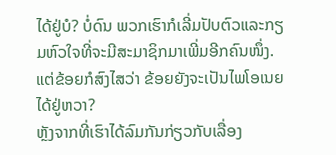ໄດ້ຢູ່ບໍ? ບໍ່ດົນ ພວກເຮົາກໍເລີ່ມປັບຕົວແລະກຽມຫົວໃຈທີ່ຈະມີສະມາຊິກມາເພີ່ມອີກຄົນໜຶ່ງ. ແຕ່ຂ້ອຍກໍສົງໄສວ່າ ຂ້ອຍຍັງຈະເປັນໄພໂອເນຍໄດ້ຢູ່ຫວາ?
ຫຼັງຈາກທີ່ເຮົາໄດ້ລົມກັນກ່ຽວກັບເລື່ອງ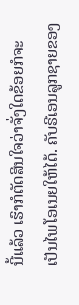ນີ້ແລ້ວ ເຮົາກໍຕັດສິນໃຈວ່າຈັ່ງໃດຂ້ອຍກໍຈະເປັນໄພໂອເນຍໃຫ້ໄດ້. ຄັບຣີເອນລູກຊາຍຂອງ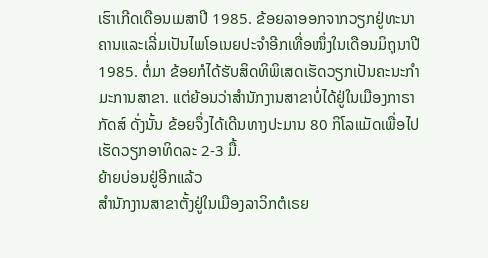ເຮົາເກີດເດືອນເມສາປີ 1985. ຂ້ອຍລາອອກຈາກວຽກຢູ່ທະນາຄານແລະເລີ່ມເປັນໄພໂອເນຍປະຈຳອີກເທື່ອໜຶ່ງໃນເດືອນມິຖຸນາປີ 1985. ຕໍ່ມາ ຂ້ອຍກໍໄດ້ຮັບສິດທິພິເສດເຮັດວຽກເປັນຄະນະກຳມະການສາຂາ. ແຕ່ຍ້ອນວ່າສຳນັກງານສາຂາບໍ່ໄດ້ຢູ່ໃນເມືອງກາຣາກັດສ໌ ດັ່ງນັ້ນ ຂ້ອຍຈຶ່ງໄດ້ເດີນທາງປະມານ 80 ກິໂລແມັດເພື່ອໄປເຮັດວຽກອາທິດລະ 2-3 ມື້.
ຍ້າຍບ່ອນຢູ່ອີກແລ້ວ
ສຳນັກງານສາຂາຕັ້ງຢູ່ໃນເມືອງລາວິກຕໍເຣຍ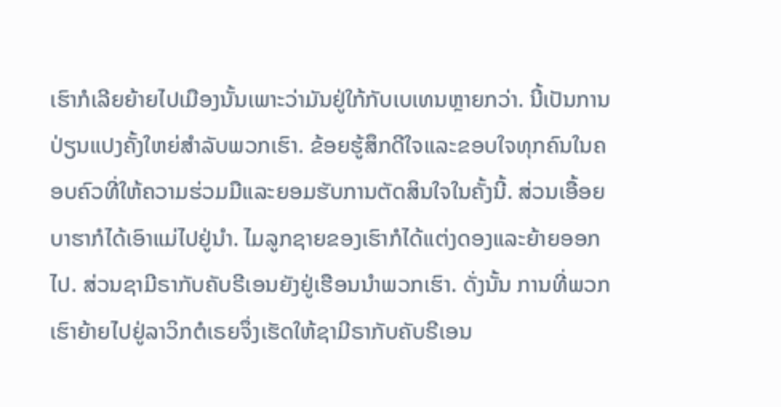ເຮົາກໍເລີຍຍ້າຍໄປເມືອງນັ້ນເພາະວ່າມັນຢູ່ໃກ້ກັບເບເທນຫຼາຍກວ່າ. ນີ້ເປັນການປ່ຽນແປງຄັ້ງໃຫຍ່ສຳລັບພວກເຮົາ. ຂ້ອຍຮູ້ສຶກດີໃຈແລະຂອບໃຈທຸກຄົນໃນຄອບຄົວທີ່ໃຫ້ຄວາມຮ່ວມມືແລະຍອມຮັບການຕັດສິນໃຈໃນຄັ້ງນີ້. ສ່ວນເອື້ອຍບາຮາກໍໄດ້ເອົາແມ່ໄປຢູ່ນຳ. ໄມລູກຊາຍຂອງເຮົາກໍໄດ້ແຕ່ງດອງແລະຍ້າຍອອກໄປ. ສ່ວນຊາມີຣາກັບຄັບຣີເອນຍັງຢູ່ເຮືອນນຳພວກເຮົາ. ດັ່ງນັ້ນ ການທີ່ພວກເຮົາຍ້າຍໄປຢູ່ລາວິກຕໍເຣຍຈຶ່ງເຮັດໃຫ້ຊາມີຣາກັບຄັບຣີເອນ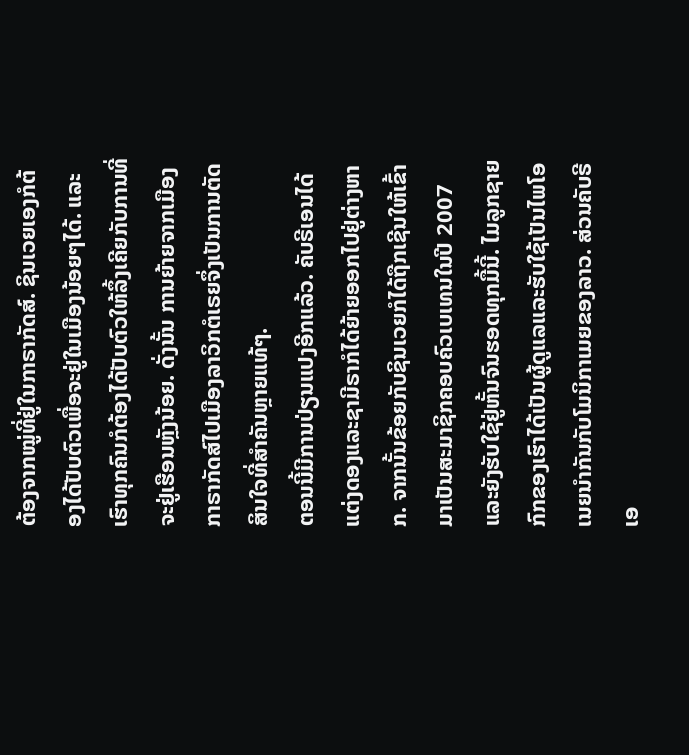ຕ້ອງຈາກໝູ່ທີ່ຢູ່ໃນກາຣາກັດສ໌. ຊິນເວຍເອງກໍຕ້ອງໄດ້ປັບຕົວເພື່ອຈະຢູ່ໃນເມືອງນ້ອຍໆໄດ້. ແລະເຮົາທຸກຄົນກໍຕ້ອງໄດ້ປັບຕົວໃຫ້ລຶ້ງເຄີຍກັບການທີ່ຈະຢູ່ເຮືອນຫຼັງນ້ອຍ. ດັ່ງນັ້ນ ການຍ້າຍຈາກເມືອງກາຣາກັດສ໌ໄປເມືອງລາວິກຕໍເຣຍຈຶ່ງເປັນການຕັດສິນໃຈທີ່ສຳຄັນຫຼາຍແທ້ໆ.
ຕອນນີ້ມີການປ່ຽນແປງອີກແລ້ວ. ຄັບຣີເອນໄດ້ແຕ່ງດອງແລະຊາມີຣາກໍໄດ້ຍ້າຍອອກໄປຢູ່ຕ່າງຫາກ. ຈາກນັ້ນຂ້ອຍກັບຊິນເວຍກໍໄດ້ຖືກເຊີນໃຫ້ເຂົ້າມາເປັນສະມາຊິກຄອບຄົວເບເທນໃນປີ 2007 ແລະຍັງຮັບໃຊ້ຢູ່ຫັ້ນຈົນຮອດທຸກມື້ນີ້. ໄມລູກຊາຍກົກຂອງເຮົາໄດ້ເປັນຜູ້ດູແລແລະຮັບໃຊ້ເປັນໄພໂອເນຍນຳກັນກັບໂມນິກາເມຍຂອງລາວ. ສ່ວນຄັບຣີເອ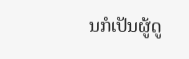ນກໍເປັນຜູ້ດູ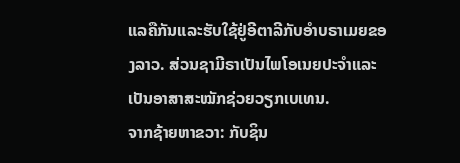ແລຄືກັນແລະຮັບໃຊ້ຢູ່ອີຕາລີກັບອຳບຣາເມຍຂອງລາວ. ສ່ວນຊາມີຣາເປັນໄພໂອເນຍປະຈຳແລະເປັນອາສາສະໝັກຊ່ວຍວຽກເບເທນ.
ຈາກຊ້າຍຫາຂວາ: ກັບຊິນ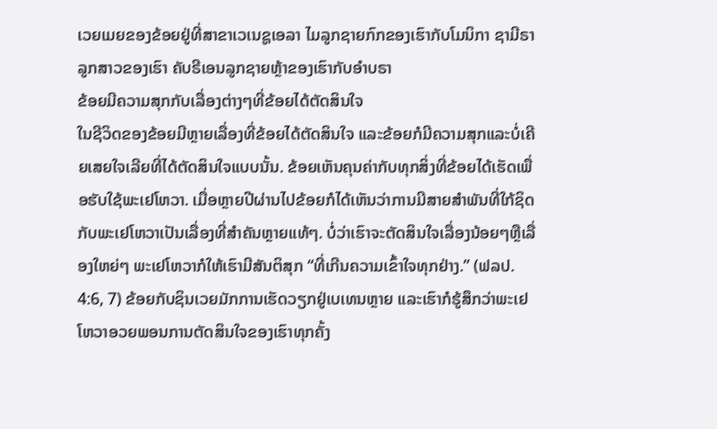ເວຍເມຍຂອງຂ້ອຍຢູ່ທີ່ສາຂາເວເນຊູເອລາ ໄມລູກຊາຍກົກຂອງເຮົາກັບໂມນິກາ ຊາມີຣາລູກສາວຂອງເຮົາ ຄັບຣີເອນລູກຊາຍຫຼ້າຂອງເຮົາກັບອຳບຣາ
ຂ້ອຍມີຄວາມສຸກກັບເລື່ອງຕ່າງໆທີ່ຂ້ອຍໄດ້ຕັດສິນໃຈ
ໃນຊີວິດຂອງຂ້ອຍມີຫຼາຍເລື່ອງທີ່ຂ້ອຍໄດ້ຕັດສິນໃຈ ແລະຂ້ອຍກໍມີຄວາມສຸກແລະບໍ່ເຄີຍເສຍໃຈເລີຍທີ່ໄດ້ຕັດສິນໃຈແບບນັ້ນ. ຂ້ອຍເຫັນຄຸນຄ່າກັບທຸກສິ່ງທີ່ຂ້ອຍໄດ້ເຮັດເພື່ອຮັບໃຊ້ພະເຢໂຫວາ. ເມື່ອຫຼາຍປີຜ່ານໄປຂ້ອຍກໍໄດ້ເຫັນວ່າການມີສາຍສຳພັນທີ່ໃກ້ຊິດກັບພະເຢໂຫວາເປັນເລື່ອງທີ່ສຳຄັນຫຼາຍແທ້ໆ. ບໍ່ວ່າເຮົາຈະຕັດສິນໃຈເລື່ອງນ້ອຍໆຫຼືເລື່ອງໃຫຍ່ໆ ພະເຢໂຫວາກໍໃຫ້ເຮົາມີສັນຕິສຸກ “ທີ່ເກີນຄວາມເຂົ້າໃຈທຸກຢ່າງ.” (ຟລປ. 4:6, 7) ຂ້ອຍກັບຊິນເວຍມັກການເຮັດວຽກຢູ່ເບເທນຫຼາຍ ແລະເຮົາກໍຮູ້ສຶກວ່າພະເຢໂຫວາອວຍພອນການຕັດສິນໃຈຂອງເຮົາທຸກຄັ້ງ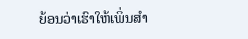ຍ້ອນວ່າເຮົາໃຫ້ເພິ່ນສຳ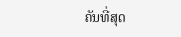ຄັນທີ່ສຸດ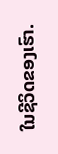ໃນຊີວິດຂອງເຮົາ.